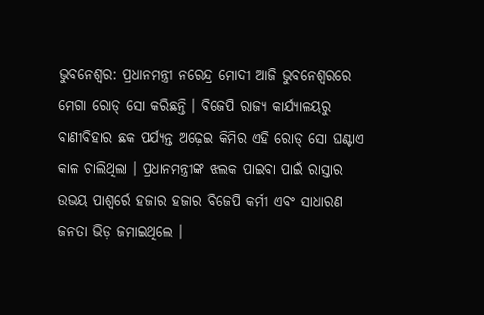ଭୁବନେଶ୍ୱର: ପ୍ରଧାନମନ୍ତ୍ରୀ ନରେନ୍ଦ୍ର ମୋଦୀ ଆଜି ଭୁବନେଶ୍ୱରରେ ମେଗା ରୋଡ୍ ସୋ କରିଛନ୍ତି । ବିଜେପି ରାଜ୍ୟ କାର୍ଯ୍ୟାଳୟରୁ ବାଣୀବିହାର ଛକ ପର୍ଯ୍ୟନ୍ତ ଅଢ଼େଇ କିମିର ଏହି ରୋଡ୍ ସୋ ଘଣ୍ଟାଏ କାଳ ଚାଲିଥିଲା । ପ୍ରଧାନମନ୍ତ୍ରୀଙ୍କ ଝଲକ ପାଇବା ପାଇଁ ରାସ୍ତାର ଉଭୟ ପାଶ୍ୱର୍ରେ ହଜାର ହଜାର ବିଜେପି କର୍ମୀ ଏବଂ ସାଧାରଣ ଜନତା ଭିଡ଼ ଜମାଇଥିଲେ ।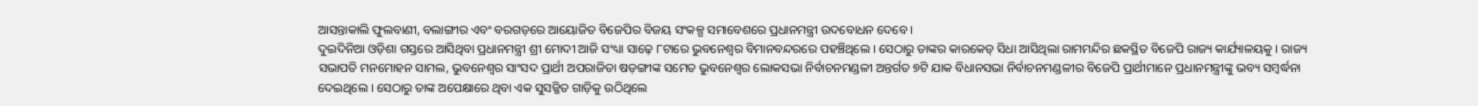ଆସନ୍ତାକାଲି ଫୁଲବାଣୀ, ବଲାଙ୍ଗୀର ଏବଂ ବରଗଡ଼ରେ ଆୟୋଜିତ ବିଜେପିର ବିଜୟ ସଂକଳ୍ପ ସମାବେଶରେ ପ୍ରଧାନମନ୍ତ୍ରୀ ଉଦବୋଧନ ଦେବେ ।
ଦୁଇଦିନିଆ ଓଡ଼ିଶା ଗସ୍ତରେ ଆସିଥିବା ପ୍ରଧାନମନ୍ତ୍ରୀ ଶ୍ରୀ ମୋଦୀ ଆଜି ସଂଧ୍ୟା ସାଢ଼େ ୮ଟାରେ ଭୁବନେଶ୍ୱର ବିମାନବନ୍ଦରରେ ପହଞ୍ଚିଥିଲେ । ସେଠାରୁ ତାଙ୍କର କାରକେଡ୍ ସିଧା ଆସିଥିଲା ରାମମନ୍ଦିର ଛକସ୍ଥିତ ବିଜେପି ରାଜ୍ୟ କାର୍ଯ୍ୟାଳୟକୁ । ରାଜ୍ୟ ସଭାପତି ମନମୋହନ ସାମଲ, ଭୁବନେଶ୍ୱର ସାଂସଦ ପ୍ରାର୍ଥୀ ଅପରାଜିତା ଷଡ଼ଙ୍ଗୀଙ୍କ ସମେତ ଭୁବନେଶ୍ୱର ଲୋକସଭା ନିର୍ବାଚନମଣ୍ଡଳୀ ଅନ୍ତର୍ଗତ ୭ଟି ଯାକ ବିଧାନସଭା ନିର୍ବାଚନମଣ୍ଡଳୀର ବିଜେପି ପ୍ରାର୍ଥୀମାନେ ପ୍ରଧାନମନ୍ତ୍ରୀଙ୍କୁ ଭବ୍ୟ ସମ୍ବର୍ଦ୍ଧନା ଦେଇଥିଲେ । ସେଠାରୁ ତାଙ୍କ ଅପେକ୍ଷାରେ ଥିବା ଏକ ସୁସଜ୍ଜିତ ଗାଡ଼ିକୁ ଉଠିଥିଲେ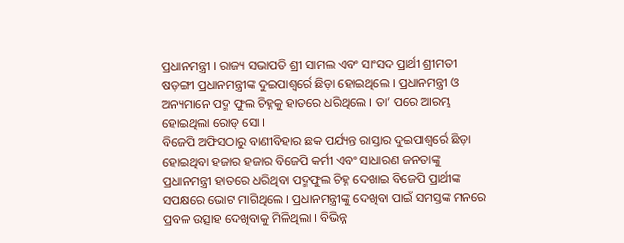ପ୍ରଧାନମନ୍ତ୍ରୀ । ରାଜ୍ୟ ସଭାପତି ଶ୍ରୀ ସାମଲ ଏବଂ ସାଂସଦ ପ୍ରାର୍ଥୀ ଶ୍ରୀମତୀ ଷଡ଼ଙ୍ଗୀ ପ୍ରଧାନମନ୍ତ୍ରୀଙ୍କ ଦୁଇପାଶ୍ୱର୍ରେ ଛିଡ଼ା ହୋଇଥିଲେ । ପ୍ରଧାନମନ୍ତ୍ରୀ ଓ ଅନ୍ୟମାନେ ପଦ୍ମ ଫୁଲ ଚିହ୍ନକୁ ହାତରେ ଧରିଥିଲେ । ତା’ ପରେ ଆରମ୍ଭ ହୋଇଥିଲା ରୋଡ୍ ସୋ ।
ବିଜେପି ଅଫିସଠାରୁ ବାଣୀବିହାର ଛକ ପର୍ଯ୍ୟନ୍ତ ରାସ୍ତାର ଦୁଇପାଶ୍ୱର୍ରେ ଛିଡ଼ା ହୋଇଥିବା ହଜାର ହଜାର ବିଜେପି କର୍ମୀ ଏବଂ ସାଧାରଣ ଜନତାଙ୍କୁ ପ୍ରଧାନମନ୍ତ୍ରୀ ହାତରେ ଧରିଥିବା ପଦ୍ମଫୁଲ ଚିହ୍ନ ଦେଖାଇ ବିଜେପି ପ୍ରାର୍ଥୀଙ୍କ ସପକ୍ଷରେ ଭୋଟ ମାଗିଥିଲେ । ପ୍ରଧାନମନ୍ତ୍ରୀଙ୍କୁ ଦେଖିବା ପାଇଁ ସମସ୍ତଙ୍କ ମନରେ ପ୍ରବଳ ଉତ୍ସାହ ଦେଖିବାକୁ ମିଳିଥିଲା । ବିଭିନ୍ନ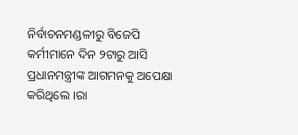ନିର୍ବାଚନମଣ୍ଡଳୀରୁ ବିଜେପି କର୍ମୀମାନେ ଦିନ ୨ଟାରୁ ଆସି ପ୍ରଧାନମନ୍ତ୍ରୀଙ୍କ ଆଗମନକୁ ଅପେକ୍ଷା କରିଥିଲେ ।ରା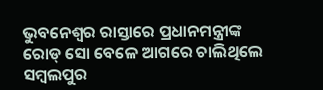ଭୁବନେଶ୍ୱର ରାସ୍ତାରେ ପ୍ରଧାନମନ୍ତ୍ରୀଙ୍କ ରୋଡ୍ ସୋ ବେଳେ ଆଗରେ ଚାଲିଥିଲେ ସମ୍ବଲପୁର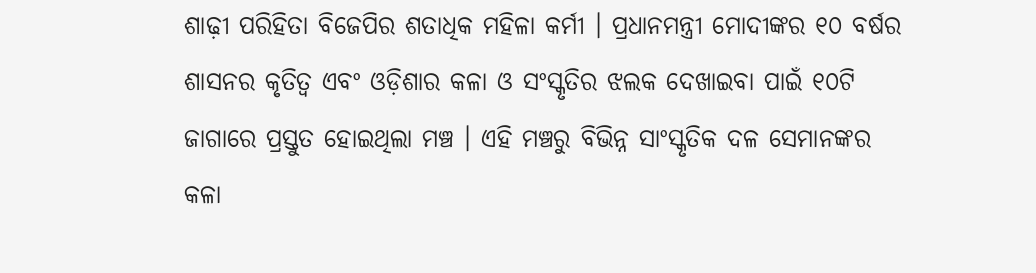ଶାଢ଼ୀ ପରିହିତା ବିଜେପିର ଶତାଧିକ ମହିଳା କର୍ମୀ । ପ୍ରଧାନମନ୍ତ୍ରୀ ମୋଦୀଙ୍କର ୧୦ ବର୍ଷର ଶାସନର କୃତିତ୍ୱ ଏବଂ ଓଡ଼ିଶାର କଳା ଓ ସଂସ୍କୃତିର ଝଲକ ଦେଖାଇବା ପାଇଁ ୧୦ଟି ଜାଗାରେ ପ୍ରସ୍ତୁତ ହୋଇଥିଲା ମଞ୍ଚ । ଏହି ମଞ୍ଚରୁ ବିଭିନ୍ନ ସାଂସ୍କୃତିକ ଦଳ ସେମାନଙ୍କର କଳା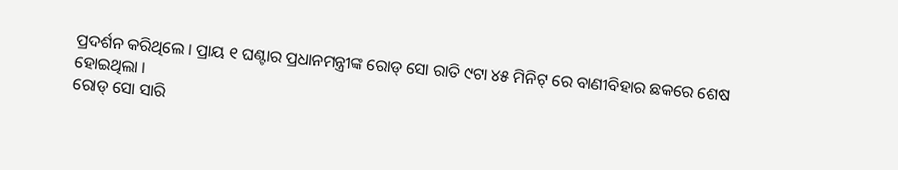ପ୍ରଦର୍ଶନ କରିଥିଲେ । ପ୍ରାୟ ୧ ଘଣ୍ଟାର ପ୍ରଧାନମନ୍ତ୍ରୀଙ୍କ ରୋଡ୍ ସୋ ରାତି ୯ଟା ୪୫ ମିନିଟ୍ ରେ ବାଣୀବିହାର ଛକରେ ଶେଷ ହୋଇଥିଲା ।
ରୋଡ୍ ସୋ ସାରି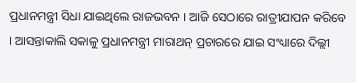ପ୍ରଧାନମନ୍ତ୍ରୀ ସିଧା ଯାଇଥିଲେ ରାଜଭବନ । ଆଜି ସେଠାରେ ରାତ୍ରୀଯାପନ କରିବେ । ଆସନ୍ତାକାଲି ସକାଳୁ ପ୍ରଧାନମନ୍ତ୍ରୀ ମାରାଥନ୍ ପ୍ରଚାରରେ ଯାଇ ସଂଧ୍ୟାରେ ଦିଲ୍ଲୀ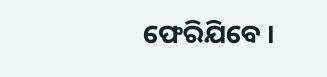ଫେରିଯିବେ ।